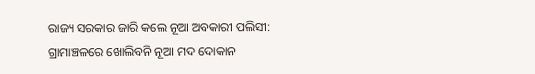ରାଜ୍ୟ ସରକାର ଜାରି କଲେ ନୂଆ ଅବକାରୀ ପଲିସୀ: ଗ୍ରାମାଞ୍ଚଳରେ ଖୋଲିବନି ନୂଆ ମଦ ଦୋକାନ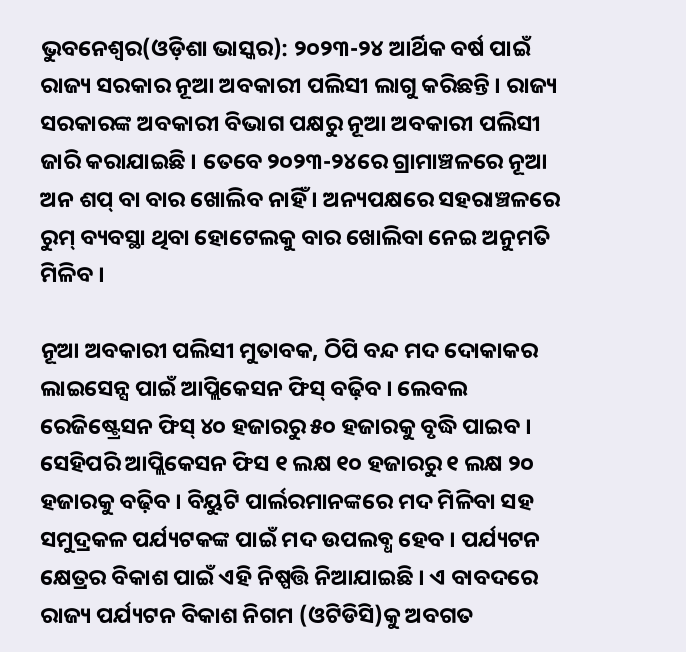ଭୁବନେଶ୍ୱର(ଓଡ଼ିଶା ଭାସ୍କର): ୨୦୨୩-୨୪ ଆର୍ଥିକ ବର୍ଷ ପାଇଁ ରାଜ୍ୟ ସରକାର ନୂଆ ଅବକାରୀ ପଲିସୀ ଲାଗୁ କରିଛନ୍ତି । ରାଜ୍ୟ ସରକାରଙ୍କ ଅବକାରୀ ବିଭାଗ ପକ୍ଷରୁ ନୂଆ ଅବକାରୀ ପଲିସୀ ଜାରି କରାଯାଇଛି । ତେବେ ୨୦୨୩-୨୪ରେ ଗ୍ରାମାଞ୍ଚଳରେ ନୂଆ ଅନ ଶପ୍ ବା ବାର ଖୋଲିବ ନାହିଁ । ଅନ୍ୟପକ୍ଷରେ ସହରାଞ୍ଚଳରେ ରୁମ୍ ବ୍ୟବସ୍ଥା ଥିବା ହୋଟେଲକୁ ବାର ଖୋଲିବା ନେଇ ଅନୁମତି ମିଳିବ ।

ନୂଆ ଅବକାରୀ ପଲିସୀ ମୁତାବକ, ଠିପି ବନ୍ଦ ମଦ ଦୋକାକର ଲାଇସେନ୍ସ ପାଇଁ ଆପ୍ଲିକେସନ ଫିସ୍ ବଢ଼ିବ । ଲେବଲ ରେଜିଷ୍ଟ୍ରେସନ ଫିସ୍ ୪୦ ହଜାରରୁ ୫୦ ହଜାରକୁ ବୃଦ୍ଧି ପାଇବ । ସେହିପରି ଆପ୍ଲିକେସନ ଫିସ ୧ ଲକ୍ଷ ୧୦ ହଜାରରୁ ୧ ଲକ୍ଷ ୨୦ ହଜାରକୁ ବଢ଼ିବ । ବିୟୁଟି ପାର୍ଲରମାନଙ୍କରେ ମଦ ମିଳିବା ସହ ସମୁଦ୍ରକଳ ପର୍ଯ୍ୟଟକଙ୍କ ପାଇଁ ମଦ ଉପଲବ୍ଧ ହେବ । ପର୍ଯ୍ୟଟନ କ୍ଷେତ୍ରର ବିକାଶ ପାଇଁ ଏହି ନିଷ୍ପତ୍ତି ନିଆଯାଇଛି । ଏ ବାବଦରେ ରାଜ୍ୟ ପର୍ଯ୍ୟଟନ ବିକାଶ ନିଗମ (ଓଟିଡିସି)କୁ ଅବଗତ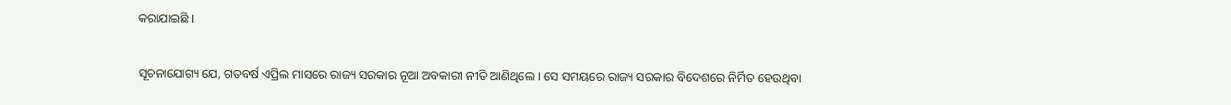କରାଯାଇଛି ।

ସୂଚନାଯୋଗ୍ୟ ଯେ, ଗତବର୍ଷ ଏପ୍ରିଲ ମାସରେ ରାଜ୍ୟ ସରକାର ନୂଆ ଅବକାରୀ ନୀତି ଆଣିଥିଲେ । ସେ ସମୟରେ ରାଜ୍ୟ ସରକାର ବିଦେଶରେ ନିର୍ମିତ ହେଉଥିବା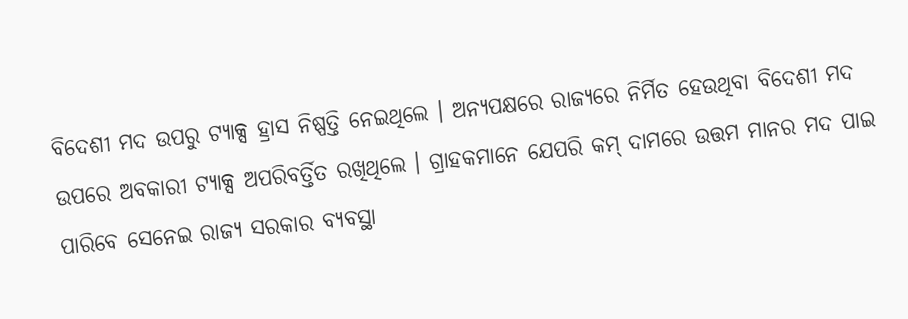ବିଦେଶୀ ମଦ ଉପରୁ ଟ୍ୟାକ୍ସ ହ୍ରାସ ନିଷ୍ପତ୍ତି ନେଇଥିଲେ । ଅନ୍ୟପକ୍ଷରେ ରାଜ୍ୟରେ ନିର୍ମିତ ହେଉଥିବା ବିଦେଶୀ ମଦ ଉପରେ ଅବକାରୀ ଟ୍ୟାକ୍ସ ଅପରିବର୍ତ୍ତିତ ରଖିଥିଲେ । ଗ୍ରାହକମାନେ ଯେପରି କମ୍ ଦାମରେ ଉତ୍ତମ ମାନର ମଦ ପାଇ ପାରିବେ ସେନେଇ ରାଜ୍ୟ ସରକାର ବ୍ୟବସ୍ଥା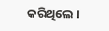କରିଥିଲେ ।